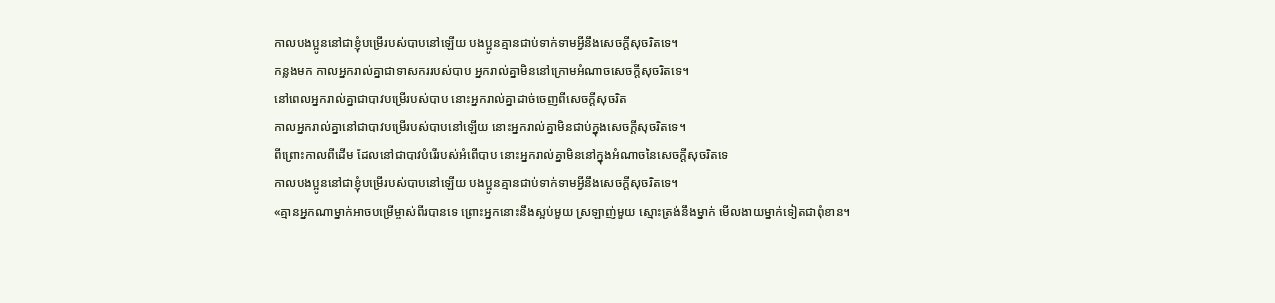កាលបងប្អូននៅជាខ្ញុំបម្រើរបស់បាបនៅឡើយ បងប្អូនគ្មានជាប់ទាក់ទាមអ្វីនឹងសេចក្ដីសុចរិតទេ។
កន្លងមក កាលអ្នករាល់គ្នាជាទាសកររបស់បាប អ្នករាល់គ្នាមិននៅក្រោមអំណាចសេចក្ដីសុចរិតទេ។
នៅពេលអ្នករាល់គ្នាជាបាវបម្រើរបស់បាប នោះអ្នករាល់គ្នាដាច់ចេញពីសេចក្ដីសុចរិត
កាលអ្នករាល់គ្នានៅជាបាវបម្រើរបស់បាបនៅឡើយ នោះអ្នករាល់គ្នាមិនជាប់ក្នុងសេចក្តីសុចរិតទេ។
ពីព្រោះកាលពីដើម ដែលនៅជាបាវបំរើរបស់អំពើបាប នោះអ្នករាល់គ្នាមិននៅក្នុងអំណាចនៃសេចក្ដីសុចរិតទេ
កាលបងប្អូននៅជាខ្ញុំបម្រើរបស់បាបនៅឡើយ បងប្អូនគ្មានជាប់ទាក់ទាមអ្វីនឹងសេចក្ដីសុចរិតទេ។
«គ្មានអ្នកណាម្នាក់អាចបម្រើម្ចាស់ពីរបានទេ ព្រោះអ្នកនោះនឹងស្អប់មួយ ស្រឡាញ់មួយ ស្មោះត្រង់នឹងម្នាក់ មើលងាយម្នាក់ទៀតជាពុំខាន។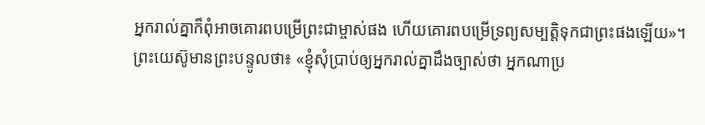អ្នករាល់គ្នាក៏ពុំអាចគោរពបម្រើព្រះជាម្ចាស់ផង ហើយគោរពបម្រើទ្រព្យសម្បត្តិទុកជាព្រះផងឡើយ»។
ព្រះយេស៊ូមានព្រះបន្ទូលថា៖ «ខ្ញុំសុំប្រាប់ឲ្យអ្នករាល់គ្នាដឹងច្បាស់ថា អ្នកណាប្រ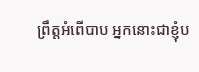ព្រឹត្តអំពើបាប អ្នកនោះជាខ្ញុំប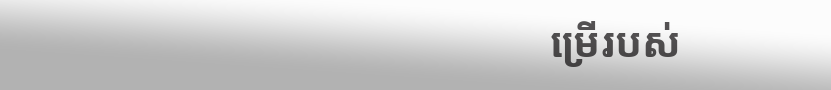ម្រើរបស់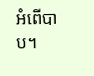អំពើបាប។